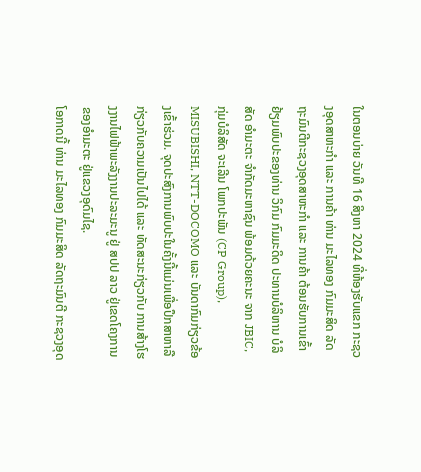ໃນຕອນບ່າຍ ວັນທີ 16 ສິງຫາ 2024 ທີ່ຫ້ອງຮັບແຂກ ກະຊວງອຸດສາຫະກໍາ ແລະ ການຄ້າ ທ່ານ ມະໄລທອງ ກົມມະສິດ ລັດຖະມົນຕີກະຊວງອຸດສາຫະກໍາ ແລະ ການຄ້າ ຕ້ອນຮັບການເຂົ້າຢ້ຽມພົບປະຂອງທ່ານ ວິກົມ ກົມມະດິດ ປະທານບໍລິຫານ ບໍລິສັດ ອຳມະຕະ ຈຳກັດມະຫາຊົນ ພ້ອມດ້ວຍຄະນະ ຈາກ JBIC, ກຸ່ມບໍລິສັດ ຈະເລີນ ໂພກປະພັນ (CP Group), MISUBISHI, NTT-DOCOMO ແລະ ບັນດາກົມກ່ຽວຂ້ອງເຂົ້າຮ່ວມ. ຈຸດປະສົງການພົບປະໃນຄັ້ງນີ້ແມ່ນເພື່ອປຶກສາຫາລືກ່ຽວກັບຄວາມເປັນໄປໄດ້ ແລະ ທັດສະນະກ່ຽວກັບ ການສ້າງໂຮງງານໄຟຟ້າພະລັງງານປະລະມະນູ ຢູ່ ສປປ ລາວ ຢູ່ເຂດໂຄງການຂອງອຳມະຕະ ຢູ່ແຂວງອຸດົມໄຊ.
ໂອກາດນີ້ ທ່ານ ມະໄລທອງ ກົມມະສິດ ລັດຖະມົນຕີ ກະຊວງອຸດ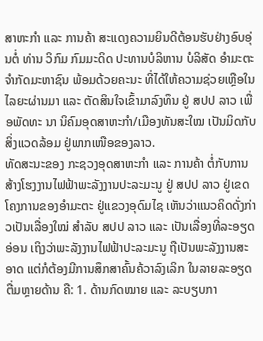ສາຫະກໍາ ແລະ ການຄ້າ ສະແດງຄວາມຍິນດີຕ້ອນຮັບຢ່າງອົບອຸ່ນຕໍ່ ທ່ານ ວິກົມ ກົມມະດິດ ປະທານບໍລິຫານ ບໍລິສັດ ອຳມະຕະ ຈຳກັດມະຫາຊົນ ພ້ອມດ້ວຍຄະນະ ທີ່ໄດ້ໃຫ້ຄວາມຊ່ວຍເຫຼືອໃນໄລຍະຜ່ານມາ ແລະ ຕັດສິນໃຈເຂົ້າມາລົງທຶນ ຢູ່ ສປປ ລາວ ເພື່ອພັດທະ ນາ ນິຄົມອຸດສາຫະກຳ/ເມືອງທັນສະໃໝ ເປັນມິດກັບສິ່ງແວດລ້ອມ ຢູ່ພາກເໜືອຂອງລາວ.
ທັດສະນະຂອງ ກະຊວງອຸດສາຫະກຳ ແລະ ການຄ້າ ຕໍ່ກັບການສ້າງໂຮງງານໄຟຟ້າພະລັງງານປະລະມະນູ ຢູ່ ສປປ ລາວ ຢູ່ເຂດໂຄງການຂອງອຳມະຕະ ຢູ່ແຂວງອຸດົມໄຊ ເຫັນວ່າແນວຄິດດັ່ງກ່າວເປັນເລື່ອງໃໝ່ ສຳລັບ ສປປ ລາວ ແລະ ເປັນເລື່ອງທີ່ລະອຽດອ່ອນ ເຖິງວ່າພະລັງງານໄຟຟ້າປະລະມະນູ ຖືເປັນພະລັງງານສະອາດ ແຕ່ກໍຕ້ອງມີການສຶກສາຄົ້ນຄ້ວາລົງເລິກ ໃນລາຍລະອຽດຕື່ມຫຼາຍດ້ານ ຄື: 1. ດ້ານກົດໝາຍ ແລະ ລະບຽບກາ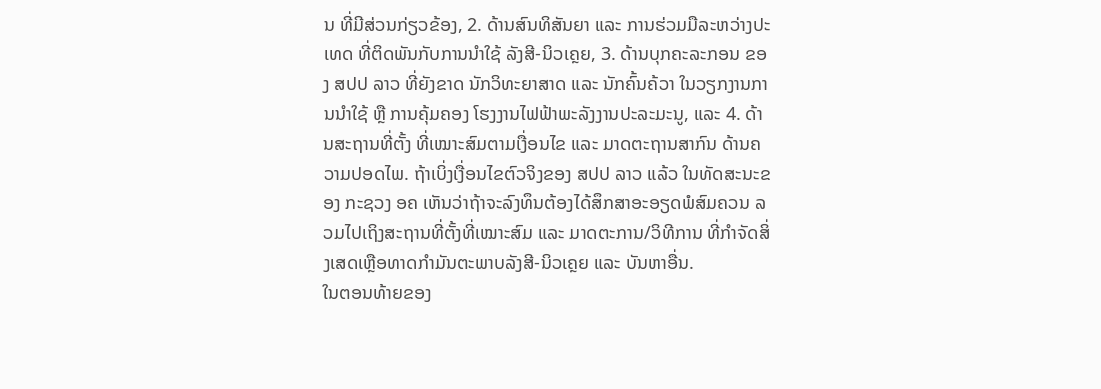ນ ທີ່ມີສ່ວນກ່ຽວຂ້ອງ, 2. ດ້ານສົນທິສັນຍາ ແລະ ການຮ່ວມມືລະຫວ່າງປະເທດ ທີ່ຕິດພັນກັບການນຳໃຊ້ ລັງສີ-ນິວເຄຼຍ, 3. ດ້ານບຸກຄະລະກອນ ຂອງ ສປປ ລາວ ທີ່ຍັງຂາດ ນັກວິທະຍາສາດ ແລະ ນັກຄົ້ນຄ້ວາ ໃນວຽກງານການນໍາໃຊ້ ຫຼື ການຄຸ້ມຄອງ ໂຮງງານໄຟຟ້າພະລັງງານປະລະມະນູ, ແລະ 4. ດ້ານສະຖານທີ່ຕັ້ງ ທີ່ເໝາະສົມຕາມເງື່ອນໄຂ ແລະ ມາດຕະຖານສາກົນ ດ້ານຄວາມປອດໄພ. ຖ້າເບິ່ງເງື່ອນໄຂຕົວຈິງຂອງ ສປປ ລາວ ແລ້ວ ໃນທັດສະນະຂອງ ກະຊວງ ອຄ ເຫັນວ່າຖ້າຈະລົງທຶນຕ້ອງໄດ້ສຶກສາອະອຽດພໍສົມຄວນ ລວມໄປເຖິງສະຖານທີ່ຕັ້ງທີ່ເໝາະສົມ ແລະ ມາດຕະການ/ວິທີການ ທີ່ກຳຈັດສິ່ງເສດເຫຼືອທາດກຳມັນຕະພາບລັງສີ-ນິວເຄຼຍ ແລະ ບັນຫາອື່ນ.
ໃນຕອນທ້າຍຂອງ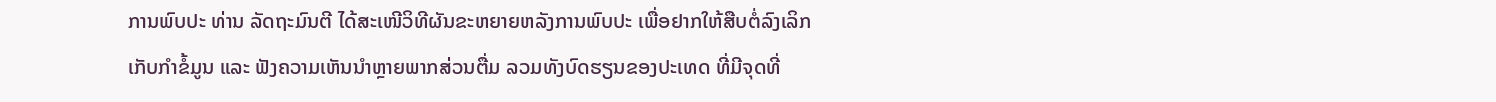ການພົບປະ ທ່ານ ລັດຖະມົນຕີ ໄດ້ສະເໜີວິທີຜັນຂະຫຍາຍຫລັງການພົບປະ ເພື່ອຢາກໃຫ້ສືບຕໍ່ລົງເລິກເກັບກໍາຂໍ້ມູນ ແລະ ຟັງຄວາມເຫັນນຳຫຼາຍພາກສ່ວນຕື່ມ ລວມທັງບົດຮຽນຂອງປະເທດ ທີ່ມີຈຸດທີ່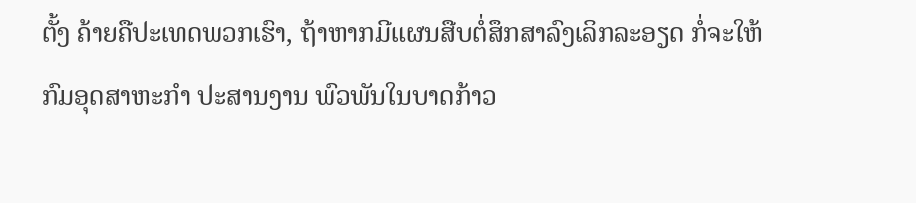ຕັ້ງ ຄ້າຍຄືປະເທດພວກເຮົາ, ຖ້າຫາກມີແຜນສືບຕໍ່ສຶກສາລົງເລິກລະອຽດ ກໍ່ຈະໃຫ້ກົມອຸດສາຫະກຳ ປະສານງານ ພົວພັນໃນບາດກ້າວ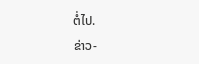ຕໍ່ໄປ.
ຂ່າວ-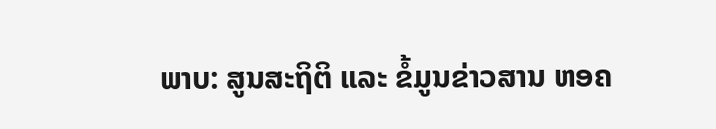ພາບ: ສູນສະຖິຕິ ແລະ ຂໍ້ມູນຂ່າວສານ ຫອຄ